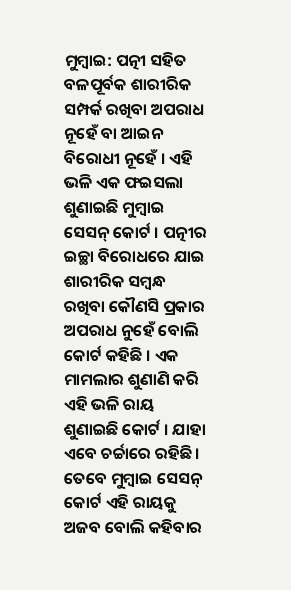ମୁମ୍ବାଇ: ପତ୍ନୀ ସହିତ ବଳପୂର୍ବକ ଶାରୀରିକ ସମ୍ପର୍କ ରଖିବା ଅପରାଧ ନୂହେଁ ବା ଆଇନ ବିରୋଧୀ ନୂହେଁ । ଏହି ଭଳି ଏକ ଫଇସଲା ଶୁଣାଇଛି ମୁମ୍ବାଇ ସେସନ୍ କୋର୍ଟ । ପତ୍ନୀର ଇଚ୍ଛା ବିରୋଧରେ ଯାଇ ଶାରୀରିକ ସମ୍ବନ୍ଧ ରଖିବା କୌଣସି ପ୍ରକାର ଅପରାଧ ନୁହେଁ ବୋଲି କୋର୍ଟ କହିଛି । ଏକ ମାମଲାର ଶୁଣାଣି କରି ଏହି ଭଳି ରାୟ ଶୁଣାଇଛି କୋର୍ଟ । ଯାହା ଏବେ ଚର୍ଚ୍ଚାରେ ରହିଛି । ତେବେ ମୁମ୍ବାଇ ସେସନ୍ କୋର୍ଟ ଏହି ରାୟକୁ ଅଜବ ବୋଲି କହିବାର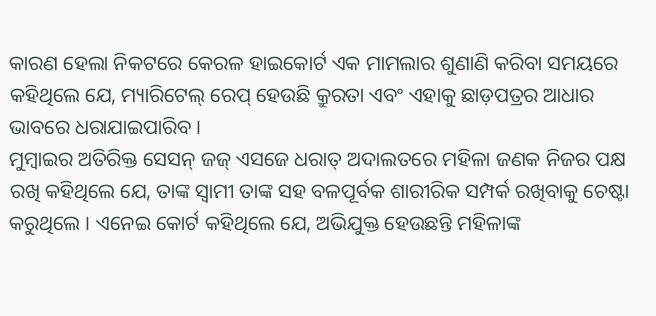କାରଣ ହେଲା ନିକଟରେ କେରଳ ହାଇକୋର୍ଟ ଏକ ମାମଲାର ଶୁଣାଣି କରିବା ସମୟରେ କହିଥିଲେ ଯେ, ମ୍ୟାରିଟେଲ୍ ରେପ୍ ହେଉଛି କ୍ରୁରତା ଏବଂ ଏହାକୁ ଛାଡ଼ପତ୍ରର ଆଧାର ଭାବରେ ଧରାଯାଇପାରିବ ।
ମୁମ୍ବାଇର ଅତିରିକ୍ତ ସେସନ୍ ଜଜ୍ ଏସଜେ ଧରାତ୍ ଅଦାଲତରେ ମହିଳା ଜଣକ ନିଜର ପକ୍ଷ ରଖି କହିଥିଲେ ଯେ, ତାଙ୍କ ସ୍ୱାମୀ ତାଙ୍କ ସହ ବଳପୂର୍ବକ ଶାରୀରିକ ସମ୍ପର୍କ ରଖିବାକୁ ଚେଷ୍ଟା କରୁଥିଲେ । ଏନେଇ କୋର୍ଟ କହିଥିଲେ ଯେ, ଅଭିଯୁକ୍ତ ହେଉଛନ୍ତି ମହିଳାଙ୍କ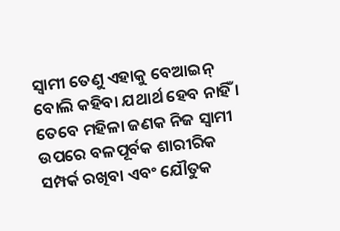ସ୍ୱାମୀ ତେଣୁ ଏହାକୁ ବେଆଇନ୍ ବୋଲି କହିବା ଯଥାର୍ଥ ହେବ ନାହିଁ । ତେବେ ମହିଳା ଜଣକ ନିଜ ସ୍ୱାମୀ ଉପରେ ବଳପୂର୍ବକ ଶାରୀରିକ ସମ୍ପର୍କ ରଖିବା ଏବଂ ଯୌତୁକ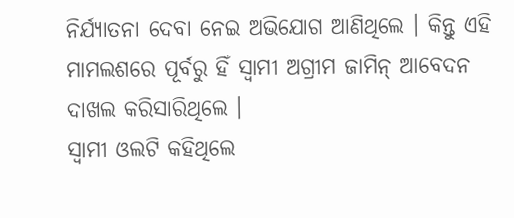ନିର୍ଯ୍ୟାତନା ଦେବା ନେଇ ଅଭିଯୋଗ ଆଣିଥିଲେ । କିନ୍ତୁ ଏହି ମାମଲଶରେ ପୂର୍ବରୁ ହିଁ ସ୍ୱାମୀ ଅଗ୍ରୀମ ଜାମିନ୍ ଆବେଦନ ଦାଖଲ କରିସାରିଥିଲେ ।
ସ୍ୱାମୀ ଓଲଟି କହିଥିଲେ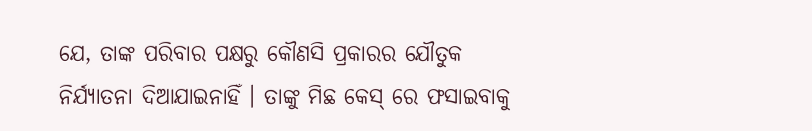ଯେ, ତାଙ୍କ ପରିବାର ପକ୍ଷରୁ କୌଣସି ପ୍ରକାରର ଯୌତୁକ ନିର୍ଯ୍ୟାତନା ଦିଆଯାଇନାହିଁ । ତାଙ୍କୁ ମିଛ କେସ୍ ରେ ଫସାଇବାକୁ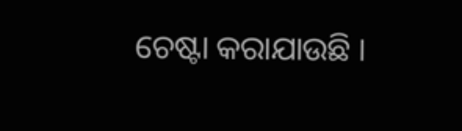ଚେଷ୍ଟା କରାଯାଉଛି ।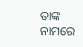ତାଙ୍କ ନାମରେ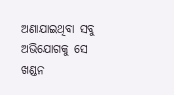ଅଣାଯାଇଥିବା ସବୁ ଅଭିଯୋଗକୁ ସେ ଖଣ୍ଡନ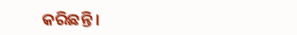କରିଛନ୍ତି ।